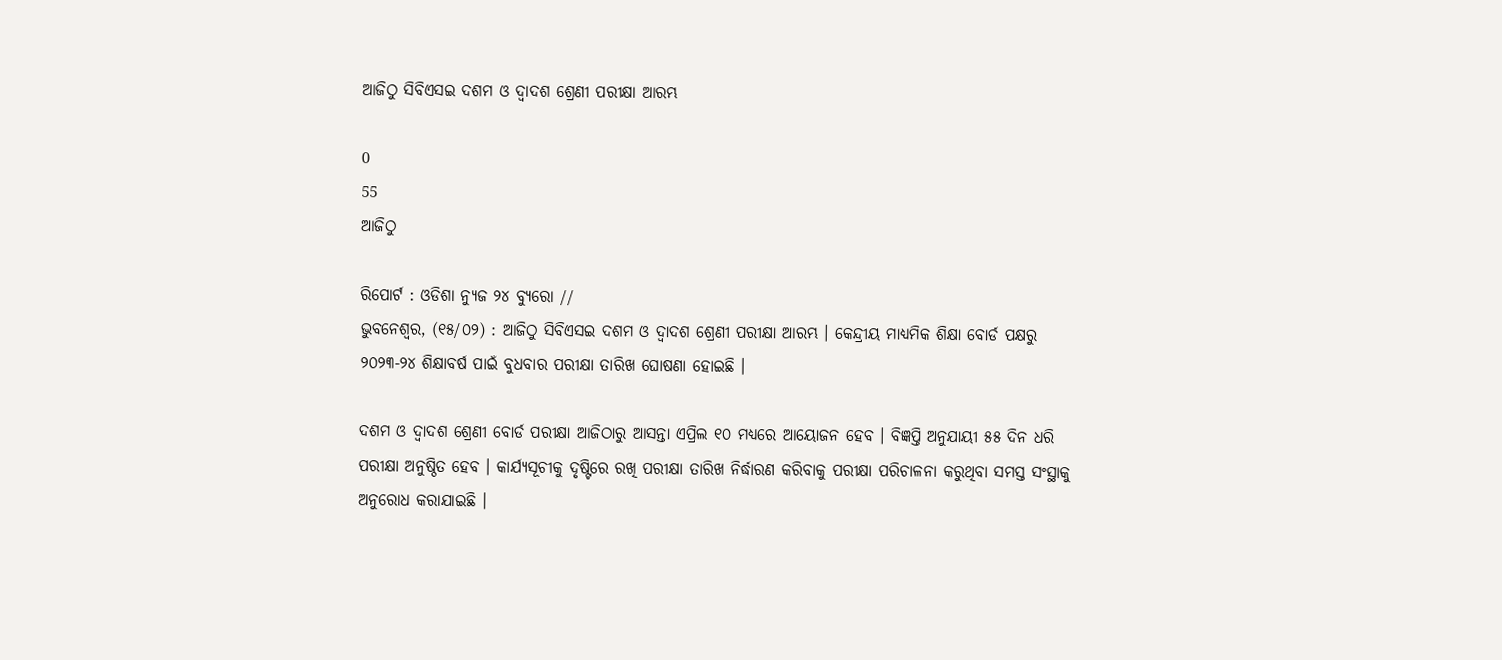ଆଜିଠୁ ସିବିଏସଇ ଦଶମ ଓ ଦ୍ବାଦଶ ଶ୍ରେଣୀ ପରୀକ୍ଷା ଆରମ୍ଭ

0
55
ଆଜିଠୁ

ରିପୋର୍ଟ : ଓଡିଶା ନ୍ୟୁଜ ୨୪ ବ୍ୟୁରୋ //
ଭୁବନେଶ୍ୱର, (୧୫/୦୨) : ଆଜିଠୁ ସିବିଏସଇ ଦଶମ ଓ ଦ୍ବାଦଶ ଶ୍ରେଣୀ ପରୀକ୍ଷା ଆରମ୍ଭ । କେନ୍ଦ୍ରୀୟ ମାଧ୍ୟମିକ ଶିକ୍ଷା ବୋର୍ଡ ପକ୍ଷରୁ ୨୦୨୩-୨୪ ଶିକ୍ଷାବର୍ଷ ପାଇଁ ବୁଧବାର ପରୀକ୍ଷା ତାରିଖ ଘୋଷଣା ହୋଇଛି ।

ଦଶମ ଓ ଦ୍ୱାଦଶ ଶ୍ରେଣୀ ବୋର୍ଡ ପରୀକ୍ଷା ଆଜିଠାରୁ ଆସନ୍ତା ଏପ୍ରିଲ ୧୦ ମଧ୍ୟରେ ଆୟୋଜନ ହେବ । ବିଜ୍ଞପ୍ତି ଅନୁଯାୟୀ ୫୫ ଦିନ ଧରି ପରୀକ୍ଷା ଅନୁଷ୍ଠିତ ହେବ । କାର୍ଯ୍ୟସୂଚୀକୁ ଦୃଷ୍ଟିରେ ରଖି ପରୀକ୍ଷା ତାରିଖ ନିର୍ଦ୍ଧାରଣ କରିବାକୁ ପରୀକ୍ଷା ପରିଚାଳନା କରୁଥିବା ସମସ୍ତ ସଂସ୍ଥାକୁ ଅନୁରୋଧ କରାଯାଇଛି ।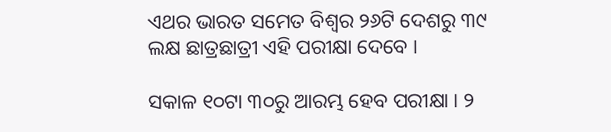ଏଥର ଭାରତ ସମେତ ବିଶ୍ବର ୨୬ଟି ଦେଶରୁ ୩୯ ଲକ୍ଷ ଛାତ୍ରଛାତ୍ରୀ ଏହି ପରୀକ୍ଷା ଦେବେ ।

ସକାଳ ୧୦ଟା ୩୦ରୁ ଆରମ୍ଭ ହେବ ପରୀକ୍ଷା । ୨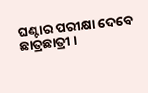ଘଣ୍ଟାର ପରୀକ୍ଷା ଦେବେ ଛାତ୍ରଛାତ୍ରୀ ।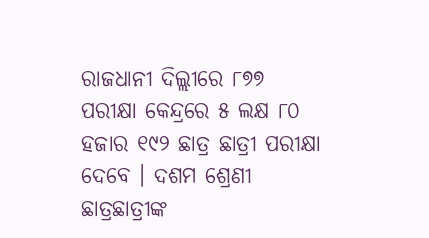ରାଜଧାନୀ ଦିଲ୍ଲୀରେ ୮୭୭ ପରୀକ୍ଷା କେନ୍ଦ୍ରରେ ୫ ଲକ୍ଷ ୮୦ ହଜାର ୧୯୨ ଛାତ୍ର ଛାତ୍ରୀ ପରୀକ୍ଷା ଦେବେ । ଦଶମ ଶ୍ରେଣୀ ଛାତ୍ରଛାତ୍ରୀଙ୍କ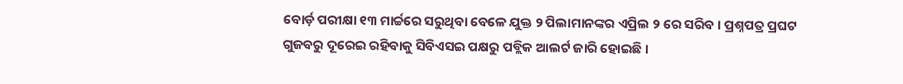ବୋର୍ଡ଼ ପରୀକ୍ଷା ୧୩ ମାର୍ଚ୍ଚରେ ସରୁଥିବା ବେଳେ ଯୁକ୍ତ ୨ ପିଲାମାନଙ୍କର ଏପ୍ରିଲ ୨ ରେ ସରିବ । ପ୍ରଶ୍ନପତ୍ର ପ୍ରଘଟ ଗୁଜବରୁ ଦୂରେଇ ରହିବାକୁ ସିବିଏସଇ ପକ୍ଷରୁ ପବ୍ଲିକ ଆଲର୍ଟ ଜାରି ହୋଇଛି ।